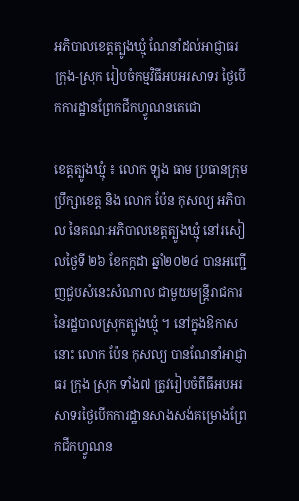អភិបាលខេត្តត្បូងឃ្មុំ ណែនាំដល់អាជ្ញាធរ ក្រុង-ស្រុក រៀបចំកម្មវិធីអបអរសាទរ ថ្ងៃបើកការដ្ឋានព្រែកជីកហ្វូណនតេជោ

ខេត្តត្បូងឃ្មុំ ៖ លោក ឡុង ធាម ប្រធានក្រុមប្រឹក្សាខេត្ត និង លោក ប៉ែន កុសល្យ អភិបាល នៃគណៈអភិបាលខេត្តត្បូងឃ្មុំ នៅរសៀលថ្ងៃទី ២៦ ខែកក្កដា ឆ្នាំ២០២៤ បានអញ្ជើញជួបសំនេះសំណាល ជាមួយមន្ត្រីរាជការ នៃរដ្ឋបាលស្រុកត្បូងឃ្មុំ ។ នៅក្នុងឱកាសនោះ លោក ប៉ែន កុសល្យ បានណែនាំអាជ្ញាធរ ក្រុង ស្រុក ទាំង៧ ត្រូវរៀបចំពីធីអបអរសាទរថ្ងៃបើកការដ្ឋានសាងសង់គម្រោងព្រែកជីកហ្វូណន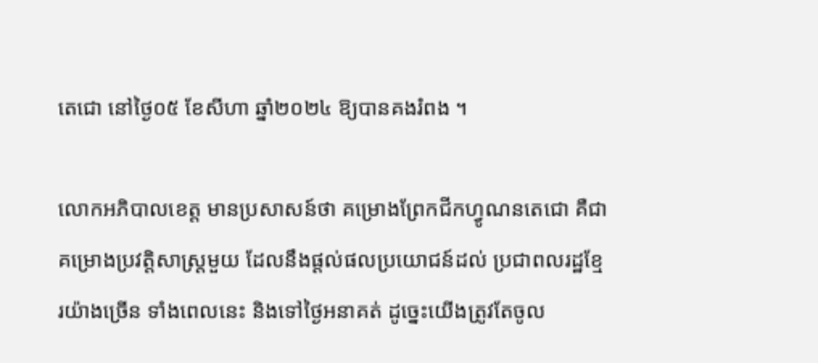តេជោ នៅថ្ងៃ០៥ ខែសីហា ឆ្នាំ២០២៤ ឱ្យបានគងរំពង ។

លោកអភិបាលខេត្ត មានប្រសាសន៍ថា គម្រោងព្រែកជីកហ្វូណនតេជោ គឺជាគម្រោងប្រវត្តិសាស្ត្រមួយ ដែលនឹងផ្តល់ផលប្រយោជន៍ដល់ ប្រជាពលរដ្ឋខ្មែរយ៉ាងច្រើន ទាំងពេលនេះ និងទៅថ្ងៃអនាគត់ ដូច្នេះយើងត្រូវតែចូល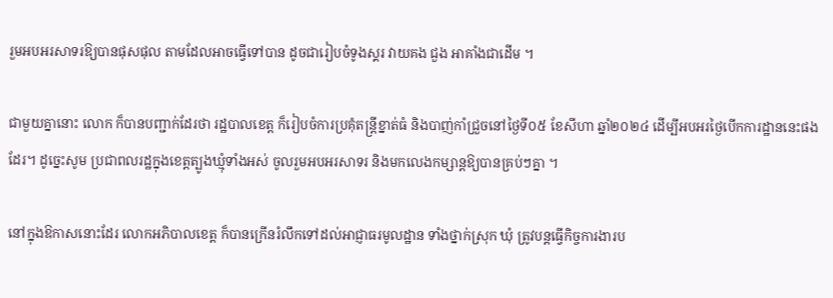រួមអបអរសាទរឱ្យបានផុសផុល តាមដែលអាចធ្វើទៅបាន ដូចជារៀបចំទូងស្គរ វាយគង ជួង អាគាំងជាដើម ។

ជាមួយគ្នានោះ លោក ក៏បានបញ្ជាក់ដែរថា រដ្ឋបាលខេត្ត ក៏រៀបចំការប្រគុំតន្ត្រីខ្នាត់ធំ និងបាញ់កាំជ្រួចនៅថ្ងៃទី០៥ ខែសីហា ឆ្នាំ២០២៤ ដើម្បីអបអរថ្ងៃបើកការដ្ឋាននេះផងដែរ។ ដូច្នេះសូម ប្រជាពលរដ្ឋក្នុងខេត្តត្បូងឃ្មុំទាំងអស់ ចូលរួមអបអរសាទរ និងមកលេងកម្សាន្តឱ្យបានគ្រប់ៗគ្នា ។

នៅក្នុងឱកាសនោះដែរ លោកអភិបាលខេត្ត ក៏បានក្រើនរំលឹកទៅដល់អាជ្ញាធរមូលដ្ឋាន ទាំងថ្នាក់ស្រុក ឃុំ ត្រូវបន្តធ្វើកិច្ចការងារប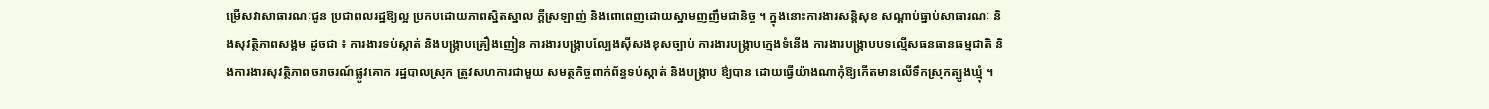ម្រើសវាសាធារណៈជូន ប្រជាពលរដ្ឋឱ្យល្អ ប្រកបដោយភាពស្និតស្នាល ក្តីស្រឡាញ់ និងពោពេញដោយស្នាមញញឹមជានិច្ច ។ ក្នុងនោះការងារសន្តិសុខ សណ្តាប់ធ្នាប់សាធារណៈ និងសុវត្ថិភាពសង្គម ដូចជា ៖ ការងារទប់ស្កាត់ និងបង្ក្រាបគ្រឿងញៀន ការងារបង្ក្រាបល្បែងស៊ីសងខុសច្បាប់ ការងារបង្ក្រាបក្មេងទំនើង ការងារបង្ក្រាបបទល្មើសធនធានធម្មជាតិ និងការងារសុវត្ថិភាពចរាចរណ៍ផ្លូវគោក រដ្ឋបាលស្រុក ត្រូវសហការជាមួយ សមត្ថកិច្ចពាក់ព័ន្ធទប់ស្កាត់ និងបង្ក្រាប ឳ្យបាន ដោយធ្វើយ៉ាងណាកុំឱ្យកើតមានលើទឹកស្រុកត្បូងឃ្មុំ ។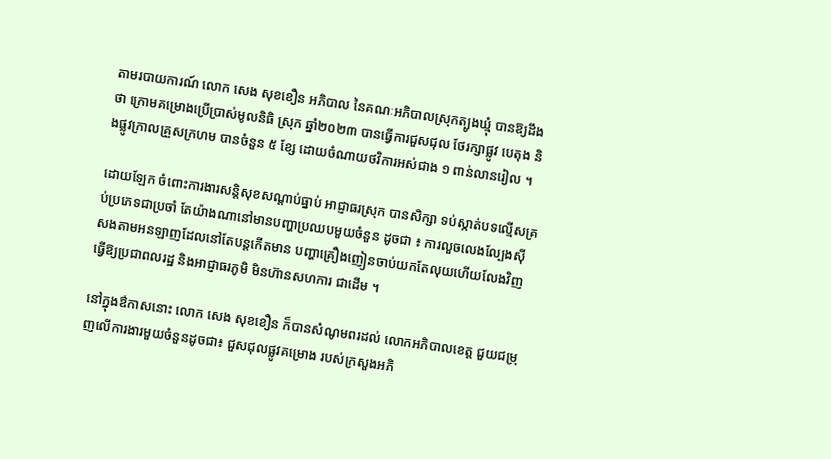តាមរបាយការណ៍ លោក សេង សុខខឿន អភិបាល នៃគណៈអភិបាលស្រុកត្បូងឃ្មុំ បានឱ្យដឹងថា ក្រោមគម្រោងប្រើប្រាស់មូលនិធិ ស្រុក ឆ្នាំ២០២៣ បានធ្វើការជួសជុល ថែរក្សាផ្លូវ បេតុង និងផ្លូវក្រាលគ្រួសក្រហម បានចំនួន ៥ ខ្សែ ដោយចំណាយថវិការអស់ជាង ១ ពាន់លានរៀល ។

ដោយឡែក ចំពោះការងារសន្តិសុខសណ្តាប់ធ្នាប់ អាជ្ញាធរស្រុក បានសិក្សា ទប់ស្កាត់បទល្មើសគ្រប់ប្រភេទជាប្រចាំ តែយ៉ាងណានៅមានបញ្ហាប្រឈបមួយចំនួន ដូចជា ៖ ការលួចលេងល្បែងស៊ីសងតាមអនឡាញដែលនៅតែបន្តកើតមាន បញ្ហាគ្រឿងញៀនចាប់យកតែលុយហើយលែងវិញ ធ្វើឱ្យប្រជាពលរដ្ឋ និងអាជ្ញាធរភូមិ មិនហ៊ានសហការ ជាដើម ។

នៅក្នុងឳកាសនោះ លោក សេង សុខខឿន ក៏បានសំណូមពរដល់ លោកអភិបាលខេត្ត ជួយជម្រុញលើការងារមួយចំនួនដូចជា៖ ជួសជុលផ្លូវគម្រោង របស់ក្រសួងអភិ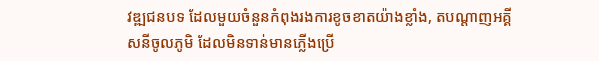វឌ្ឍជនបទ ដែលមួយចំនួនកំពុងរងការខូចខាតយ៉ាងខ្លាំង, តបណ្តាញអគ្គីសនីចូលភូមិ ដែលមិនទាន់មានភ្លើងប្រើ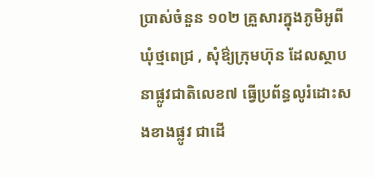ប្រាស់ចំនួន ១០២ គ្រួសារក្នុងភូមិអូពី ឃុំថ្មពេជ្រ , សុំឳ្យក្រុមហ៊ុន ដែលស្ថាបនាផ្លូវជាតិលេខ៧ ធ្វើប្រព័ន្ធលូរំដោះសងខាងផ្លូវ ជាដើ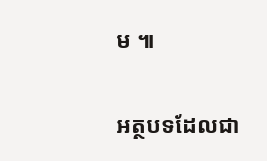ម ៕

អត្ថបទដែលជា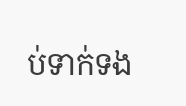ប់ទាក់ទង